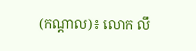(កណ្តាល)៖ លោក លឹ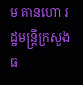ម គានហោ រដ្ឋមន្ត្រីក្រសួងធ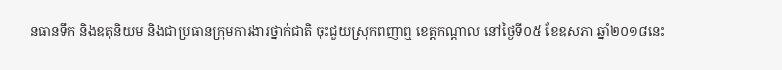នធានទឹក និងឧតុនិយម និងជាប្រធានក្រុមការងារថ្នាក់ជាតិ ចុះជួយស្រុកពញាឮ ខេត្តកណ្តាល នៅថ្ងៃទី០៥ ខែឧសភា ឆ្នាំ២០១៨នេះ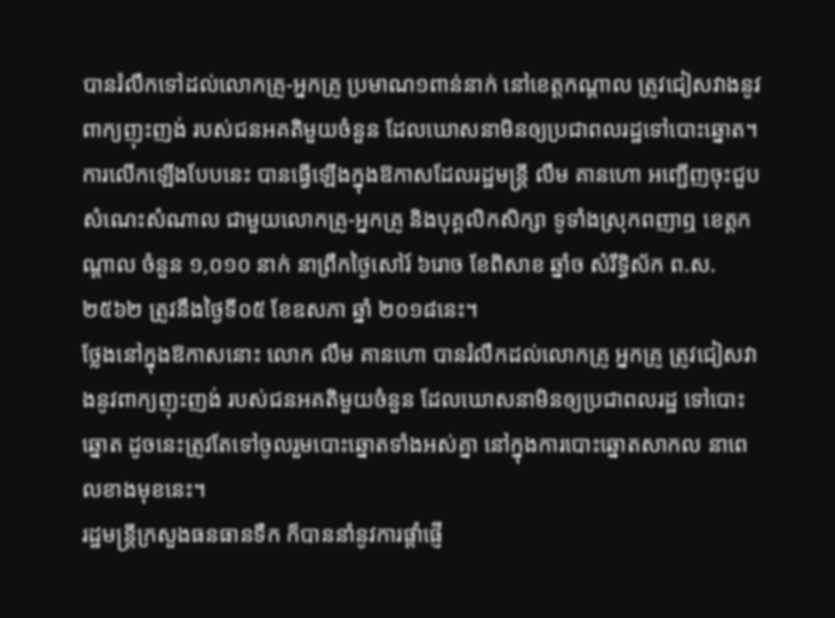បានរំលឹកទៅដល់លោកគ្រូ-អ្នកគ្រូ ប្រមាណ១ពាន់នាក់ នៅខេត្តកណ្ដាល ត្រូវជៀសវាងនូវពាក្យញុះញង់ របស់ជនអគតិមួយចំនួន ដែលឃោសនាមិនឲ្យប្រជាពលរដ្ឋទៅបោះឆ្នោត។
ការលើកឡើងបែបនេះ បានធ្វើឡើងក្នុងឱកាសដែលរដ្ឋមន្ត្រី លឹម គានហោ អញ្ជើញចុះជួបសំណេះសំណាល ជាមួយលោកគ្រូ-អ្នកគ្រូ និងបុគ្គលិកសិក្សា ទូទាំងស្រុកពញាឮ ខេត្តកណ្តាល ចំនួន ១,០១០ នាក់ នាព្រឹកថ្ងៃសៅរ៍ ៦រោច ខែពិសាខ ឆ្នាំច សំរឹទ្ធិស័ក ព.ស. ២៥៦២ ត្រូវនឹងថ្ងៃទី០៥ ខែឧសភា ឆ្នាំ ២០១៨នេះ។
ថ្លែងនៅក្នុងឱកាសនោះ លោក លឹម គានហោ បានរំលឹកដល់លោកគ្រូ អ្នកគ្រូ ត្រូវជៀសវាងនូវពាក្យញុះញង់ របស់ជនអគតិមួយចំនួន ដែលឃោសនាមិនឲ្យប្រជាពលរដ្ឋ ទៅបោះឆ្នោត ដូចនេះត្រូវតែទៅចូលរួមបោះឆ្នោតទាំងអស់គ្នា នៅក្នុងការបោះឆ្នោតសាកល នាពេលខាងមុខនេះ។
រដ្ឋមន្ត្រីក្រសួងធនធានទឹក ក៏បាននាំនូវការផ្តាំផ្ញើ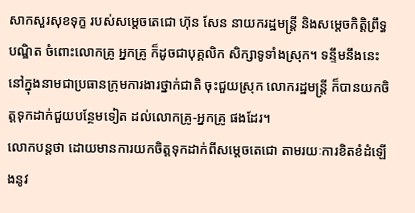សាកសួរសុខទុក្ខ របស់សម្តេចតេជោ ហ៊ុន សែន នាយករដ្ឋមន្ត្រី និងសម្តេចកិត្តិព្រឹទ្ធបណ្ឌិត ចំពោះលោកគ្រូ អ្នកគ្រូ ក៏ដូចជាបុគ្គលិក សិក្សាទូទាំងស្រុក។ ទន្ទឹមនឹងនេះ នៅក្នុងនាមជាប្រធានក្រុមការងារថ្នាក់ជាតិ ចុះជួយស្រុក លោករដ្ឋមន្ត្រី ក៏បានយកចិត្តទុកដាក់ជួយបន្ថែមទៀត ដល់លោកគ្រូ-អ្នកគ្រូ ផងដែរ។
លោកបន្ដថា ដោយមានការយកចិត្តទុកដាក់ពីសម្តេចតេជោ តាមរយៈការខិតខំដំឡើងនូវ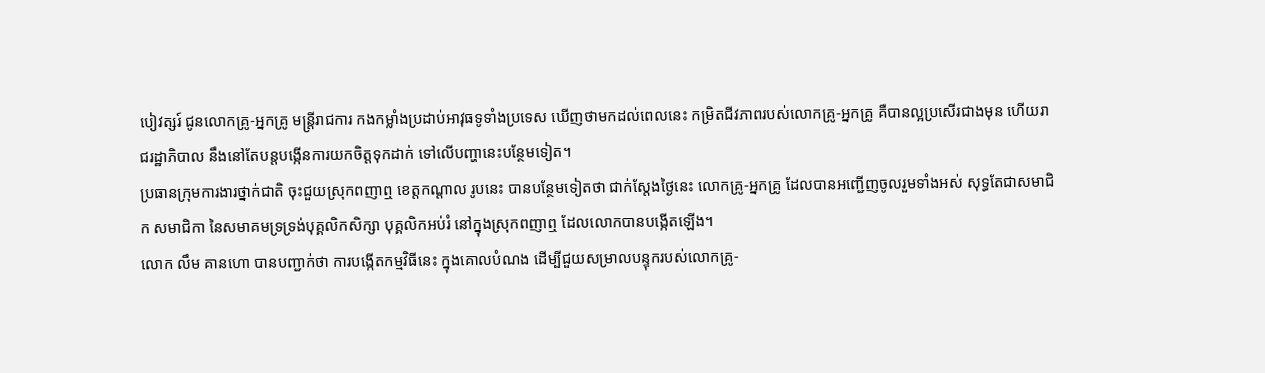បៀវត្សរ៍ ជូនលោកគ្រូ-អ្នកគ្រូ មន្ត្រីរាជការ កងកម្លាំងប្រដាប់អាវុធទូទាំងប្រទេស ឃើញថាមកដល់ពេលនេះ កម្រិតជីវភាពរបស់លោកគ្រូ-អ្នកគ្រូ គឺបានល្អប្រសើរជាងមុន ហើយរាជរដ្ឋាភិបាល នឹងនៅតែបន្តបង្កើនការយកចិត្តទុកដាក់ ទៅលើបញ្ហានេះបន្ថែមទៀត។
ប្រធានក្រុមការងារថ្នាក់ជាតិ ចុះជួយស្រុកពញាឮ ខេត្តកណ្តាល រូបនេះ បានបន្ថែមទៀតថា ជាក់ស្តែងថ្ងៃនេះ លោកគ្រូ-អ្នកគ្រូ ដែលបានអញ្ជើញចូលរួមទាំងអស់ សុទ្ធតែជាសមាជិក សមាជិកា នៃសមាគមទ្រទ្រង់បុគ្គលិកសិក្សា បុគ្គលិកអប់រំ នៅក្នុងស្រុកពញាឮ ដែលលោកបានបង្កើតឡើង។
លោក លឹម គានហោ បានបញ្ជាក់ថា ការបង្កើតកម្មវិធីនេះ ក្នុងគោលបំណង ដើម្បីជួយសម្រាលបន្ទុករបស់លោកគ្រូ-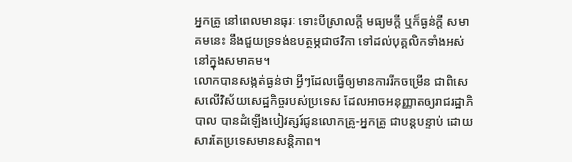អ្នកគ្រូ នៅពេលមានធុរៈ ទោះបីស្រាលក្តី មធ្យមក្តី ឬក៏ធ្ងន់ក្តី សមាគមនេះ នឹងជួយទ្រទង់ឧបត្ថម្ភជាថវិកា ទៅដល់បុគ្គលិកទាំងអស់ នៅក្នុងសមាគម។
លោកបានសង្កត់ធ្ងន់ថា អ្វីៗដែលធ្វើឲ្យមានការរីកចម្រើន ជាពិសេសលើវិស័យសេដ្ឋកិច្ចរបស់ប្រទេស ដែលអាចអនុញ្ញាតឲ្យរាជរដ្ឋាភិបាល បានដំឡើងបៀវត្សរ៍ជូនលោកគ្រូ-អ្នកគ្រូ ជាបន្តបន្ទាប់ ដោយសារតែប្រទេសមានសន្តិភាព។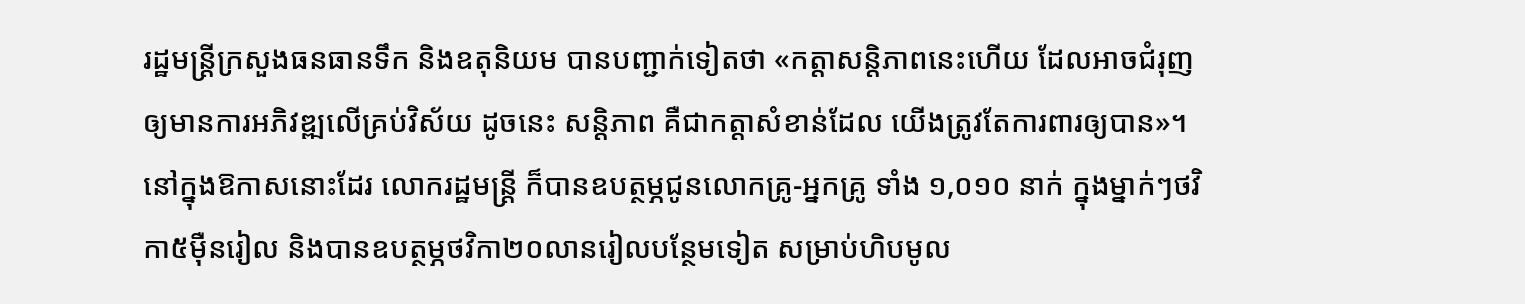រដ្ឋមន្ត្រីក្រសួងធនធានទឹក និងឧតុនិយម បានបញ្ជាក់ទៀតថា «កត្តាសន្តិភាពនេះហើយ ដែលអាចជំរុញឲ្យមានការអភិវឌ្ឍលើគ្រប់វិស័យ ដូចនេះ សន្តិភាព គឺជាកត្តាសំខាន់ដែល យើងត្រូវតែការពារឲ្យបាន»។
នៅក្នុងឱកាសនោះដែរ លោករដ្ឋមន្ត្រី ក៏បានឧបត្ថម្ភជូនលោកគ្រូ-អ្នកគ្រូ ទាំង ១,០១០ នាក់ ក្នុងម្នាក់ៗថវិកា៥ម៉ឺនរៀល និងបានឧបត្ថម្ភថវិកា២០លានរៀលបន្ថែមទៀត សម្រាប់ហិបមូល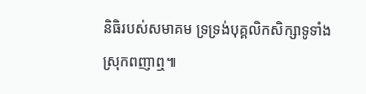និធិរបស់សមាគម ទ្រទ្រង់បុគ្គលិកសិក្សាទូទាំងស្រុកពញាឮ៕